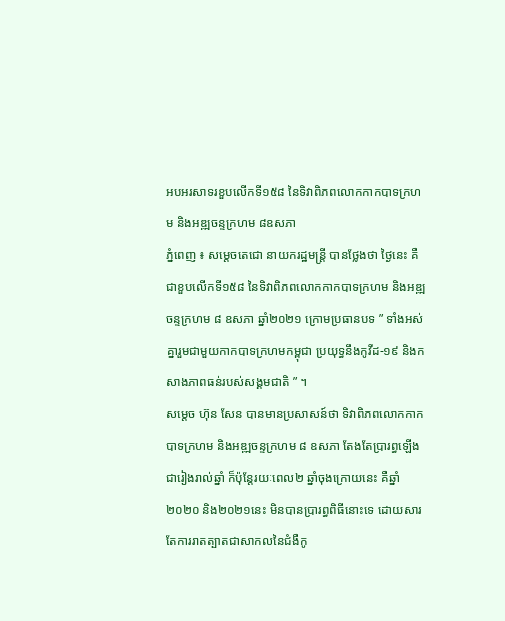អបអរសាទរខួបលើកទី១៥៨ នៃទិវាពិភពលោកកាកបាទក្រហម និងអឌ្ឍចន្ទក្រហម ៨ឧសភា
ភ្នំពេញ ៖ សម្តេចតេជោ នាយករដ្ឋមន្រ្តី បានថ្លែងថា ថ្ងៃនេះ គឺជាខួបលើកទី១៥៨ នៃទិវាពិភពលោកកាកបាទក្រហម និងអឌ្ឍចន្ទក្រហម ៨ ឧសភា ឆ្នាំ២០២១ ក្រោមប្រធានបទ ” ទាំងអស់គ្នារួមជាមួយកាកបាទក្រហមកម្ពុជា ប្រយុទ្ធនឹងកូវីដ-១៩ និងកសាងភាពធន់របស់សង្គមជាតិ ” ។
សម្តេច ហ៊ុន សែន បានមានប្រសាសន៍ថា ទិវាពិភពលោកកាកបាទក្រហម និងអឌ្ឍចន្ទក្រហម ៨ ឧសភា តែងតែប្រារព្ធឡើងជារៀងរាល់ឆ្នាំ ក៏ប៉ុន្តែរយៈពេល២ ឆ្នាំចុងក្រោយនេះ គឺឆ្នាំ២០២០ និង២០២១នេះ មិនបានប្រារព្ធពិធីនោះទេ ដោយសារតែការរាតត្បាតជាសាកលនៃជំងឺកូ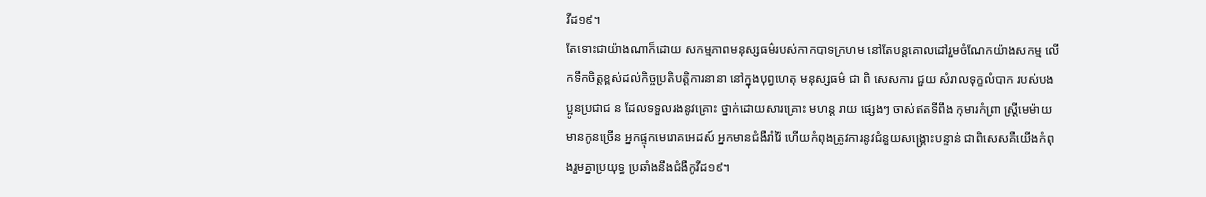វីដ១៩។
តែទោះជាយ៉ាងណាក៏ដោយ សកម្មភាពមនុស្សធម៌របស់កាកបាទក្រហម នៅតែបន្តគោលដៅរួមចំណែកយ៉ាងសកម្ម លើកទឹកចិត្តខ្ពស់ដល់កិច្ចប្រតិបត្តិការនានា នៅក្នុងបុព្វហេតុ មនុស្សធម៌ ជា ពិ សេសការ ជួយ សំរាលទុក្ខលំបាក របស់បងប្អូនប្រជាជ ន ដែលទទួលរងនូវគ្រោះ ថ្នាក់ដោយសារគ្រោះ មហន្ត រាយ ផ្សេងៗ ចាស់ឥតទីពឹង កុមារកំព្រា ស្រ្តីមេម៉ាយមានកូនច្រើន អ្នកផ្ទុកមេរោគអេដស៍ អ្នកមានជំងឺរាំរ៉ៃ ហើយកំពុងត្រូវការនូវជំនួយសង្រ្គោះបន្ទាន់ ជាពិសេសគឺយើងកំពុងរួមគ្នាប្រយុទ្ធ ប្រឆាំងនឹងជំងឺកូវីដ១៩។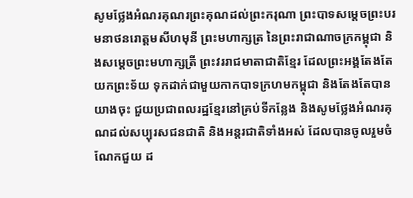សូមថ្លែងអំណរគុណរព្រះគុណដល់ព្រះករុណា ព្រះបាទសម្ដេចព្រះបរមនាថនរោត្តមសីហមុនី ព្រះមហាក្សត្រ នៃព្រះរាជាណាចក្រកម្ពុជា និងសម្តេចព្រះមហាក្សត្រី ព្រះវររាជមាតាជាតិខ្មែរ ដែលព្រះអង្គតែងតែ យកព្រះទ័យ ទុកដាក់ជាមួយកាកបាទក្រហមកម្ពុជា និងតែងតែបានយាងចុះ ជួយប្រជាពលរដ្ឋខ្មែរនៅគ្រប់ទីកន្លែង និងសូមថ្លែងអំណរគុណដល់សប្បុរសជនជាតិ និងអន្តរជាតិទាំងអស់ ដែលបានចូលរួមចំណែកជួយ ដ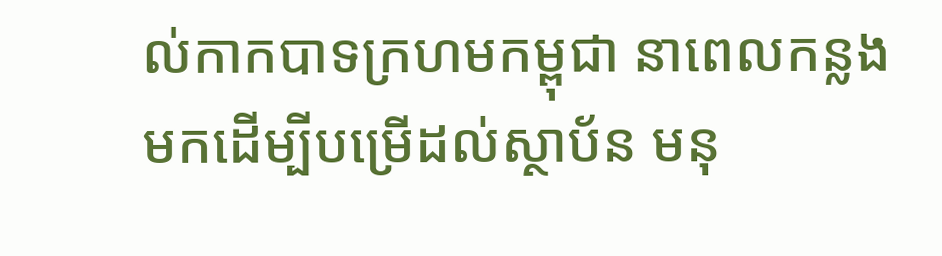ល់កាកបាទក្រហមកម្ពុជា នាពេលកន្លងមកដើម្បីបម្រើដល់ស្ថាប័ន មនុ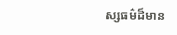ស្សធម៌ដ៏មាន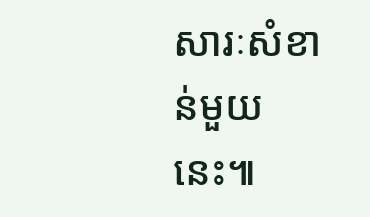សារៈសំខាន់មួយនេះ៕